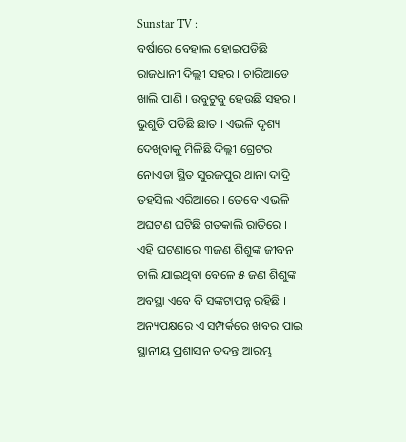Sunstar TV :
ବର୍ଷାରେ ବେହାଲ ହୋଇପଡିଛି ରାଜଧାନୀ ଦିଲ୍ଲୀ ସହର । ଚାରିଆଡେ ଖାଲି ପାଣି । ଉବୁଟୁବୁ ହେଉଛି ସହର । ଭୁଶୁଡି ପଡିଛି ଛାତ । ଏଭଳି ଦୃଶ୍ୟ ଦେଖିବାକୁ ମିଳିଛି ଦିଲ୍ଲୀ ଗ୍ରେଟର ନୋଏଡା ସ୍ଥିତ ସୁରଜପୁର ଥାନା ଦାଦ୍ରି ତହସିଲ ଏରିଆରେ । ତେବେ ଏଭଳି ଅଘଟଣ ଘଟିଛି ଗତକାଲି ରାତିରେ । ଏହି ଘଟଣାରେ ୩ଜଣ ଶିଶୁଙ୍କ ଜୀବନ ଚାଲି ଯାଇଥିବା ବେଳେ ୫ ଜଣ ଶିଶୁଙ୍କ ଅବସ୍ଥା ଏବେ ବି ସଙ୍କଟାପନ୍ନ ରହିଛି । ଅନ୍ୟପକ୍ଷରେ ଏ ସମ୍ପର୍କରେ ଖବର ପାଇ ସ୍ଥାନୀୟ ପ୍ରଶାସନ ତଦନ୍ତ ଆରମ୍ଭ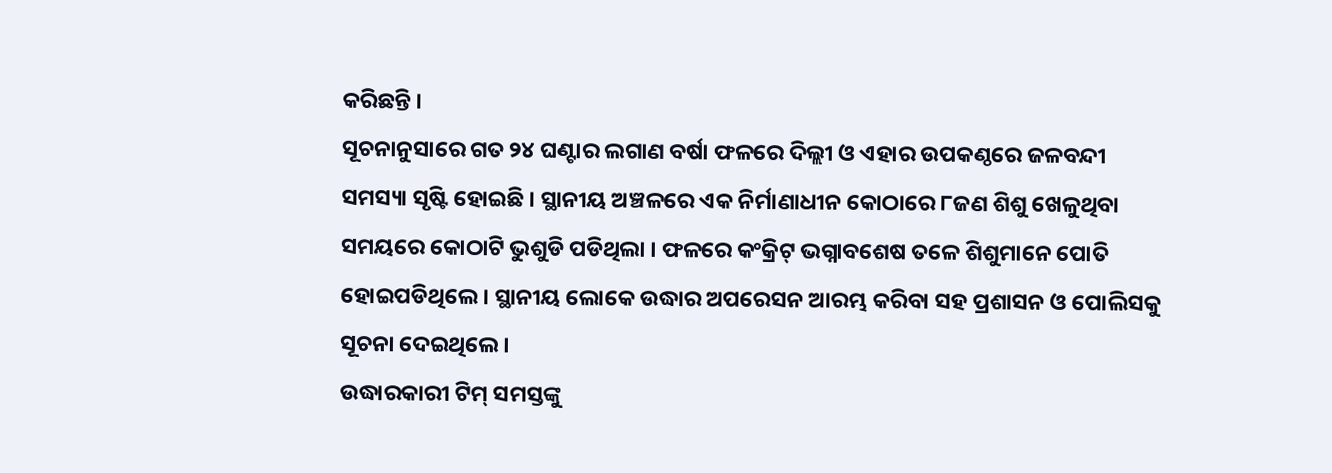କରିଛନ୍ତି ।
ସୂଚନାନୁସାରେ ଗତ ୨୪ ଘଣ୍ଟାର ଲଗାଣ ବର୍ଷା ଫଳରେ ଦିଲ୍ଲୀ ଓ ଏହାର ଉପକଣ୍ଠରେ ଜଳବନ୍ଦୀ ସମସ୍ୟା ସୃଷ୍ଟି ହୋଇଛି । ସ୍ଥାନୀୟ ଅଞ୍ଚଳରେ ଏକ ନିର୍ମାଣାଧୀନ କୋଠାରେ ୮ଜଣ ଶିଶୁ ଖେଳୁଥିବା ସମୟରେ କୋଠାଟି ଭୁଶୁଡି ପଡିଥିଲା । ଫଳରେ କଂକ୍ରିଟ୍ ଭଗ୍ନାବଶେଷ ତଳେ ଶିଶୁମାନେ ପୋତି ହୋଇପଡିଥିଲେ । ସ୍ଥାନୀୟ ଲୋକେ ଉଦ୍ଧାର ଅପରେସନ ଆରମ୍ଭ କରିବା ସହ ପ୍ରଶାସନ ଓ ପୋଲିସକୁ ସୂଚନା ଦେଇଥିଲେ ।
ଉଦ୍ଧାରକାରୀ ଟିମ୍ ସମସ୍ତଙ୍କୁ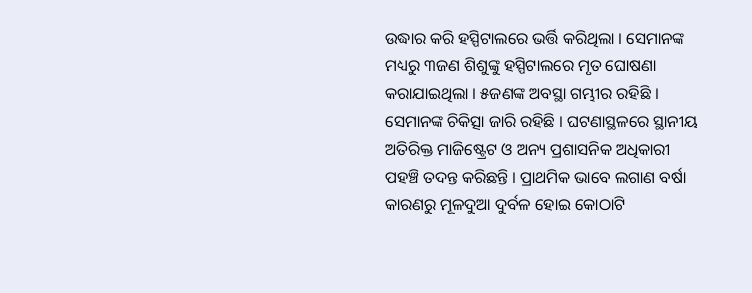ଉଦ୍ଧାର କରି ହସ୍ପିଟାଲରେ ଭର୍ତ୍ତି କରିଥିଲା । ସେମାନଙ୍କ ମଧ୍ୟରୁ ୩ଜଣ ଶିଶୁଙ୍କୁ ହସ୍ପିଟାଲରେ ମୃତ ଘୋଷଣା କରାଯାଇଥିଲା । ୫ଜଣଙ୍କ ଅବସ୍ଥା ଗମ୍ଭୀର ରହିଛି । ସେମାନଙ୍କ ଚିକିତ୍ସା ଜାରି ରହିଛି । ଘଟଣାସ୍ଥଳରେ ସ୍ଥାନୀୟ ଅତିରିକ୍ତ ମାଜିଷ୍ଟ୍ରେଟ ଓ ଅନ୍ୟ ପ୍ରଶାସନିକ ଅଧିକାରୀ ପହଞ୍ଚି ତଦନ୍ତ କରିଛନ୍ତି । ପ୍ରାଥମିକ ଭାବେ ଲଗାଣ ବର୍ଷା କାରଣରୁ ମୂଳଦୁଆ ଦୁର୍ବଳ ହୋଇ କୋଠାଟି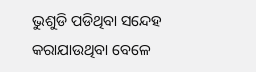ଭୁଶୁଡି ପଡିଥିବା ସନ୍ଦେହ କରାଯାଉଥିବା ବେଳେ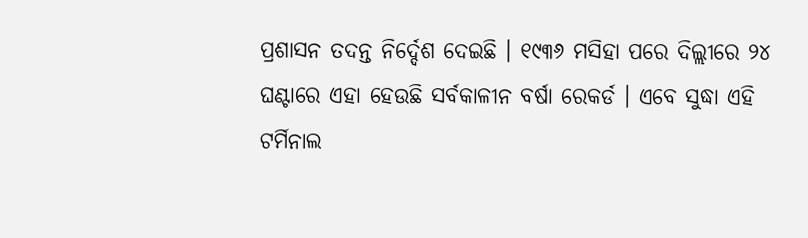ପ୍ରଶାସନ ତଦନ୍ତ ନିର୍ଦ୍ଦେଶ ଦେଇଛି । ୧୯୩୬ ମସିହା ପରେ ଦିଲ୍ଲୀରେ ୨୪ ଘଣ୍ଟାରେ ଏହା ହେଉଛି ସର୍ବକାଳୀନ ବର୍ଷା ରେକର୍ଡ । ଏବେ ସୁଦ୍ଧା ଏହି ଟର୍ମିନାଲ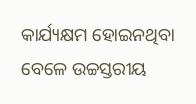କାର୍ଯ୍ୟକ୍ଷମ ହୋଇନଥିବା ବେଳେ ଉଚ୍ଚସ୍ତରୀୟ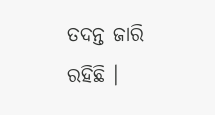ତଦନ୍ତ ଜାରି ରହିଛି ।